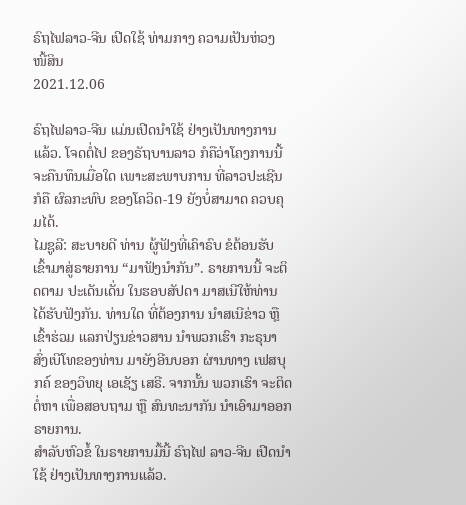ຣົຖໄຟລາວ-ຈີນ ເປີດໃຊ້ ທ່າມກາງ ຄວາມເປັນຫ່ວງ ໜີ້ສິນ
2021.12.06

ຣົຖໄຟລາວ-ຈີນ ແມ່ນເປີດນຳໃຊ້ ຢ່າງເປັນທາງການແລ້ວ. ໂຈດຕໍ່ໄປ ຂອງຣັຖບານລາວ ກໍຄືວ່າໂຄງການນີ້ ຈະຄືນທຶນເມື່ອໃດ ເພາະສະພາບການ ທີ່ລາວປະເຊີນ ກໍຄື ຜົລກະທົບ ຂອງໂຄວິດ-19 ຍັງບໍ່ສາມາດ ຄວບຄຸມໄດ້.
ໄມຊູລີ: ສະບາຍດີ ທ່ານ ຜູ້ຟັງທີ່ເຄົາຣົບ ຂໍຕ້ອນຮັບ ເຂົ້າມາສູ່ຣາຍການ “ມາຟັງນຳກັນ”. ຣາຍການນີ້ ຈະຕິດຕາມ ປະເດັນເດັ່ນ ໃນຮອບສັປດາ ມາສເນີໃຫ້ທ່ານ ໄດ້ຮັບຟັງກັນ. ທ່ານໃດ ທີ່ຕ້ອງການ ນຳສເນີຂ່າວ ຫຼື ເຂົ້າຮ່ວມ ແລກປ່ຽນຂ່າວສານ ນຳພວກເຮົາ ກະຣຸນາ ສົ່ງເບີໂທຂອງທ່ານ ມາຍັງອີນບອກ ຜ່ານທາງ ເຟສບຸກຄ໌ ຂອງວິທຍຸ ເອເຊັຽ ເສຣີ. ຈາກນັ້ນ ພວກເຮົາ ຈະຕິດຕໍ່ຫາ ເພື່ອສອບຖາມ ຫຼື ສົນທະນາກັນ ນຳເອົາມາອອກ ຣາຍການ.
ສຳລັບຫົວຂໍ້ ໃນຣາຍການມື້ນີ້ ຣົຖໄຟ ລາວ-ຈີນ ເປີດນຳໃຊ້ ຢ່າງເປັນທາງການແລ້ວ.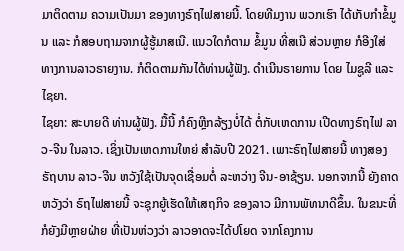ມາຕິດຕາມ ຄວາມເປັນມາ ຂອງທາງຣົຖໄຟສາຍນີ້. ໂດຍທີມງານ ພວກເຮົາ ໄດ້ເກັບກຳຂໍ້ມູນ ແລະ ກໍສອບຖາມຈາກຜູ້ຮູ້ມາສເນີ. ແນວໃດກໍຕາມ ຂໍ້ມູນ ທີ່ສເນີ ສ່ວນຫຼາຍ ກໍອີງໃສ່ ທາງການລາວຣາຍງານ. ກໍຕິດຕາມກັນໄດ້ທ່ານຜູ້ຟັງ. ດຳເນີນຣາຍການ ໂດຍ ໄມຊູລີ ແລະ ໄຊຍາ.
ໄຊຍາ: ສະບາຍດີ ທ່ານຜູ້ຟັງ. ມື້ນີ້ ກໍຄົງຫຼີກລ້ຽງບໍ່ໄດ້ ຕໍ່ກັບເຫດການ ເປີດທາງຣົຖໄຟ ລາວ-ຈີນ ໃນລາວ. ເຊິ່ງເປັນເຫດການໃຫຍ່ ສຳລັບປີ 2021. ເພາະຣົຖໄຟສາຍນີ້ ທາງສອງຣັຖບານ ລາວ-ຈີນ ຫວັງໃຊ້ເປັນຈຸດເຊື່ອມຕໍ່ ລະຫວ່າງ ຈີນ-ອາຊ້ຽນ. ນອກຈາກນີ້ ຍັງຄາດຫວັງວ່າ ຣົຖໄຟສາຍນີ້ ຈະຊຸກຍູ້ເຮັດໃຫ້ເສຖກິຈ ຂອງລາວ ມີການພັທນາດີຂຶ້ນ. ໃນຂນະທີ່ ກໍຍັງມີຫຼາຍຝ່າຍ ທີ່ເປັນຫ່ວງວ່າ ລາວອາດຈະໄດ້ປໂຍດ ຈາກໂຄງການ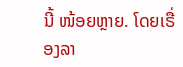ນີ້ ໜ້ອຍຫຼາຍ. ໂດຍເຣື່ອງລາ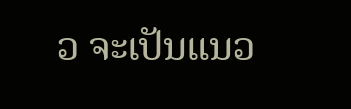ວ ຈະເປັນແນວ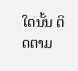ໃດນັ້ນ ຕິດຕາມ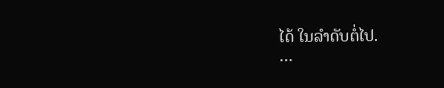ໄດ້ ໃນລຳດັບຕໍ່ໄປ.
…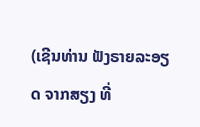(ເຊີນທ່ານ ຟັງຣາຍລະອຽດ ຈາກສຽງ ທີ່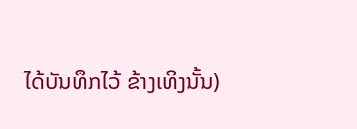ໄດ້ບັນທຶກໄວ້ ຂ້າງເທິງນັ້ນ)